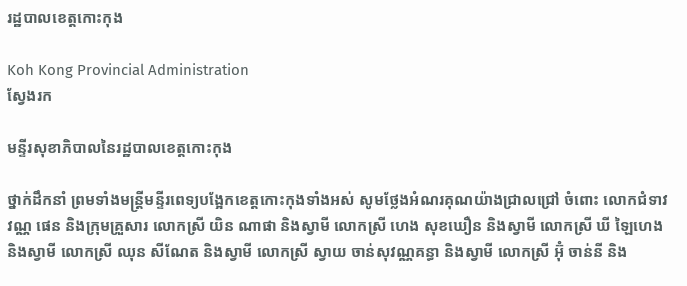រដ្ឋបាលខេត្តកោះកុង

Koh Kong Provincial Administration
ស្វែងរក

មន្ទីរសុខាភិបាលនៃរដ្ឋបាលខេត្តកោះកុង

ថ្នាក់ដឹកនាំ ព្រមទាំងមន្ត្រីមន្ទីរពេទ្យបង្អែកខេត្តកោះកុងទាំងអស់ សូមថ្លែងអំណរគុណយ៉ាងជ្រាលជ្រៅ ចំពោះ លោកជំទាវ វណ្ណ ផេន និងក្រុមគ្រួសារ លោកស្រី យិន ណាផា និងស្វាមី លោកស្រី ហេង សុខឃឿន និងស្វាមី លោកស្រី ឃី ឡៃហេង និងស្វាមី លោកស្រី ឈុន សីណែត និងស្វាមី លោកស្រី ស្វាយ ចាន់សុវណ្ណគន្ធា និងស្វាមី លោកស្រី អ៊ុំ ចាន់នី និង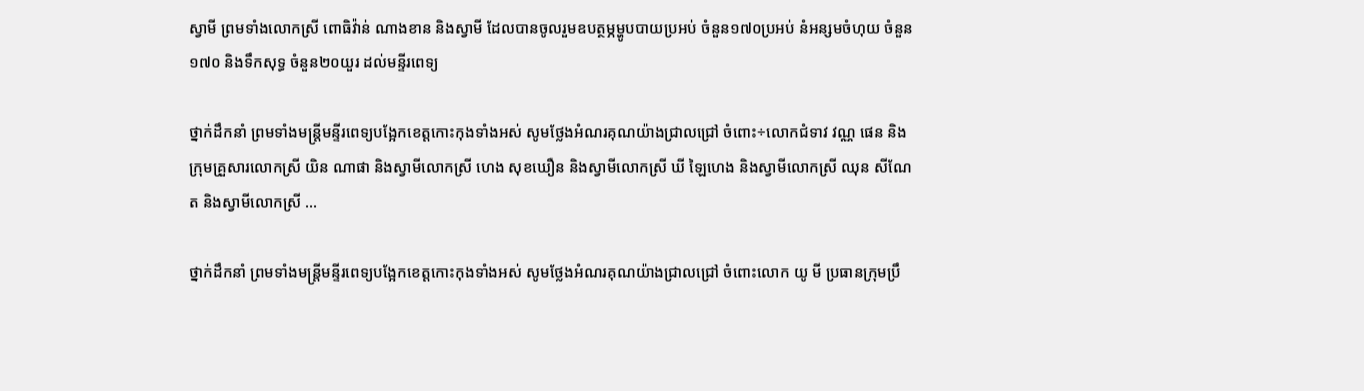ស្វាមី ព្រមទាំងលោកស្រី ពោធិវ៉ាន់ ណាងខាន និងស្វាមី ដែលបានចូលរួមឧបត្ថម្ភម្ហូបបាយប្រអប់ ចំនួន១៧០ប្រអប់ នំអន្សមចំហុយ ចំនួន១៧០ និងទឹកសុទ្ធ ចំនួន២០យួរ ដល់មន្ទីរពេទ្យ

ថ្នាក់ដឹកនាំ ព្រមទាំងមន្ត្រីមន្ទីរពេទ្យបង្អែកខេត្តកោះកុងទាំងអស់ សូមថ្លែងអំណរគុណយ៉ាងជ្រាលជ្រៅ ចំពោះ÷លោកជំទាវ វណ្ណ ផេន និងក្រុមគ្រួសារលោកស្រី យិន ណាផា និងស្វាមីលោកស្រី ហេង សុខឃឿន និងស្វាមីលោកស្រី ឃី ឡៃហេង និងស្វាមីលោកស្រី ឈុន សីណែត និងស្វាមីលោកស្រី ...

ថ្នាក់ដឹកនាំ ព្រមទាំងមន្ត្រីមន្ទីរពេទ្យបង្អែកខេត្តកោះកុងទាំងអស់ សូមថ្លែងអំណរគុណយ៉ាងជ្រាលជ្រៅ ចំពោះលោក យូ មី ប្រធានក្រុមប្រឹ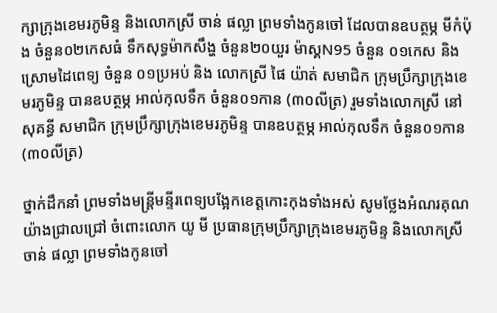ក្សាក្រុងខេមរភូមិន្ទ និងលោកស្រី ចាន់ ផល្លា ព្រមទាំងកូនចៅ ដែលបានឧបត្ថម្ភ មីកំប៉ុង ចំនួន០២កេសធំ ទឹកសុទ្ធម៉ាកសឹង្ហ ចំនួន២០យួរ ម៉ាស្គN95 ចំនួន ០១កេស និងស្រោមដៃពេទ្យ ចំនួន ០១ប្រអប់ និង លោកស្រី ផៃ យ៉ាត់ សមាជិក ក្រុមប្រឹក្សាក្រុងខេមរភូមិន្ទ បានឧបត្ថម្ភ អាល់កុលទឹក ចំនួន០១កាន (៣០លីត្រ) រួមទាំងលោកស្រី នៅ សុគន្ធី សមាជិក ក្រុមប្រឹក្សាក្រុងខេមរភូមិន្ទ បានឧបត្ថម្ភ អាល់កុលទឹក ចំនួន០១កាន (៣០លីត្រ)

ថ្នាក់ដឹកនាំ ព្រមទាំងមន្ត្រីមន្ទីរពេទ្យបង្អែកខេត្តកោះកុងទាំងអស់ សូមថ្លែងអំណរគុណយ៉ាងជ្រាលជ្រៅ ចំពោះលោក យូ មី ប្រធានក្រុមប្រឹក្សាក្រុងខេមរភូមិន្ទ និងលោកស្រី ចាន់ ផល្លា ព្រមទាំងកូនចៅ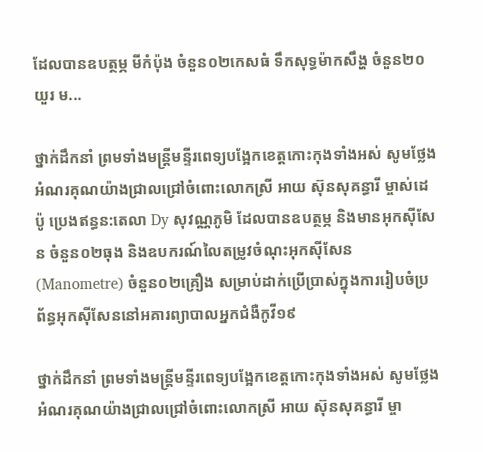ដែលបានឧបត្ថម្ភ មីកំប៉ុង ចំនួន០២កេសធំ ទឹកសុទ្ធម៉ាកសឹង្ហ ចំនួន២០យួរ ម...

ថ្នាក់ដឹកនាំ ព្រមទាំងមន្ត្រីមន្ទីរពេទ្យបង្អែកខេត្តកោះកុងទាំងអស់ សូមថ្លែងអំណរគុណយ៉ាងជ្រាលជ្រៅចំពោះលោកស្រី អាយ ស៊ុនសុគន្ធារី ម្ចាស់ដេប៉ូ ប្រេងឥន្ធន:តេលា Dy សុវណ្ណភូមិ ដែលបានឧបត្ថម្ភ និងមានអុកស៊ីសែន ចំនួន០២ធុង និងឧបករណ៍លៃតម្រូវចំណុះអុកស៊ីសែន(Manometre) ចំនួន០២គ្រឿង សម្រាប់ដាក់ប្រើប្រាស់ក្នុងការរៀបចំប្រព័ន្ធអុកស៊ីសែននៅអគារព្យាបាលអ្នកជំងឺកូវី១៩

ថ្នាក់ដឹកនាំ ព្រមទាំងមន្ត្រីមន្ទីរពេទ្យបង្អែកខេត្តកោះកុងទាំងអស់ សូមថ្លែងអំណរគុណយ៉ាងជ្រាលជ្រៅចំពោះលោកស្រី អាយ ស៊ុនសុគន្ធារី ម្ចា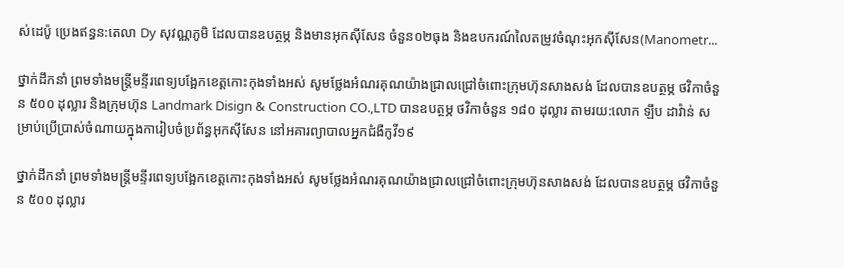ស់ដេប៉ូ ប្រេងឥន្ធន:តេលា Dy សុវណ្ណភូមិ ដែលបានឧបត្ថម្ភ និងមានអុកស៊ីសែន ចំនួន០២ធុង និងឧបករណ៍លៃតម្រូវចំណុះអុកស៊ីសែន(Manometr...

ថ្នាក់ដឹកនាំ ព្រមទាំងមន្ត្រីមន្ទីរពេទ្យបង្អែកខេត្តកោះកុងទាំងអស់ សូមថ្លែងអំណរគុណយ៉ាងជ្រាលជ្រៅចំពោះក្រុមហ៊ុនសាងសង់ ដែលបានឧបត្ថម្ភ ថវិកាចំនួន ៥០០ ដុល្លារ និងក្រុមហ៊ុន Landmark Disign & Construction CO.,LTD បានឧបត្ថម្ភ ថវិកាចំនួន ១៨០ ដុល្លារ តាមរយ:លោក ឡឹប ដាវ៉ាន់ សម្រាប់ប្រើប្រាស់ចំណាយក្នុងការៀបចំប្រព័ន្ធអុកស៊ីសែន នៅអគារព្យាបាលអ្នកជំងឺកូវី១៩

ថ្នាក់ដឹកនាំ ព្រមទាំងមន្ត្រីមន្ទីរពេទ្យបង្អែកខេត្តកោះកុងទាំងអស់ សូមថ្លែងអំណរគុណយ៉ាងជ្រាលជ្រៅចំពោះក្រុមហ៊ុនសាងសង់ ដែលបានឧបត្ថម្ភ ថវិកាចំនួន ៥០០ ដុល្លារ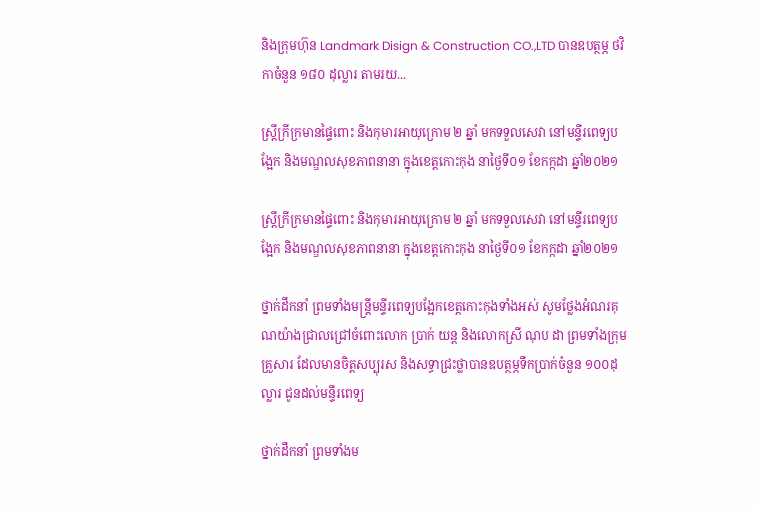និងក្រុមហ៊ុន Landmark Disign & Construction CO.,LTD បានឧបត្ថម្ភ ថវិកាចំនួន ១៨០ ដុល្លារ តាមរយ...

ស្ត្រីក្រីក្រមានផ្ទៃពោះ និងកុមារអាយុក្រោម ២ ឆ្នាំ មកទទួលសេវា នៅមន្ទីរពេទ្យបង្អែក និងមណ្ឌលសុខភាពនានា ក្នុងខេត្តកោះកុង នាថ្ងៃទី០១ ខែកក្កដា ឆ្នាំ២០២១

ស្ត្រីក្រីក្រមានផ្ទៃពោះ និងកុមារអាយុក្រោម ២ ឆ្នាំ មកទទួលសេវា នៅមន្ទីរពេទ្យបង្អែក និងមណ្ឌលសុខភាពនានា ក្នុងខេត្តកោះកុង នាថ្ងៃទី០១ ខែកក្កដា ឆ្នាំ២០២១

ថ្នាក់ដឹកនាំ ព្រមទាំងមន្ត្រីមន្ទីរពេទ្យបង្អែកខេត្តកោះកុងទាំងអស់ សូមថ្លែងអំណរគុណយ៉ាងជ្រាលជ្រៅចំពោះលោក ប្រាក់ យន្ត និងលោកស្រី ណុប ដា ព្រមទាំងក្រុមគ្រួសារ ដែលមានចិត្តសប្បុរស និងសទ្ធាជ្រះថ្លាបានឧបត្ថម្ភទឹកប្រាក់ចំនួន ១០០ដុល្លារ ជូនដល់មន្ទីរពេទ្យ

ថ្នាក់ដឹកនាំ ព្រមទាំងម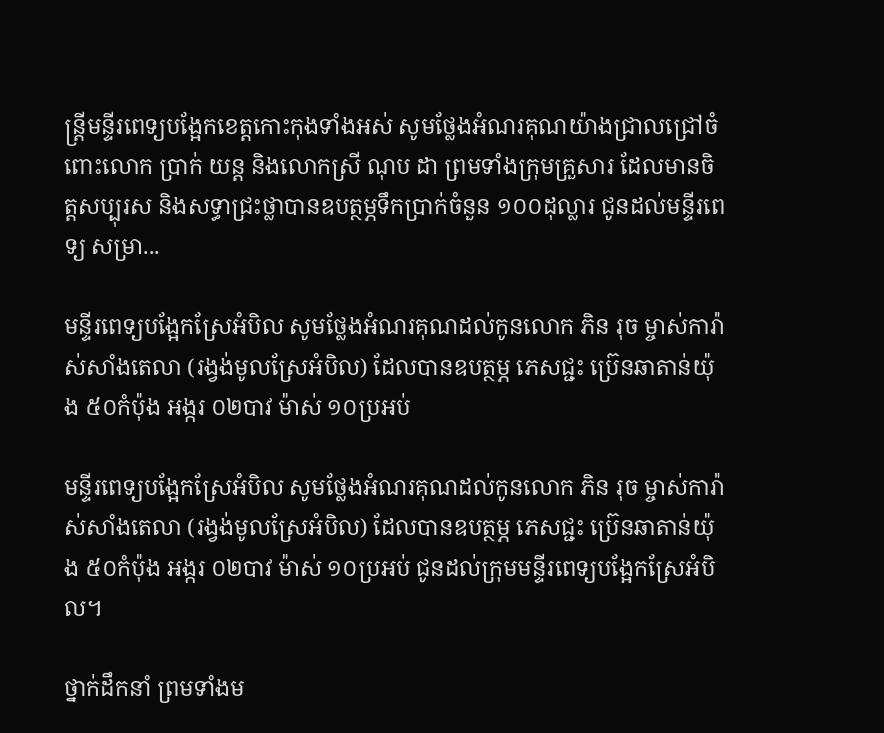ន្ត្រីមន្ទីរពេទ្យបង្អែកខេត្តកោះកុងទាំងអស់ សូមថ្លែងអំណរគុណយ៉ាងជ្រាលជ្រៅចំពោះលោក ប្រាក់ យន្ត និងលោកស្រី ណុប ដា ព្រមទាំងក្រុមគ្រួសារ ដែលមានចិត្តសប្បុរស និងសទ្ធាជ្រះថ្លាបានឧបត្ថម្ភទឹកប្រាក់ចំនួន ១០០ដុល្លារ ជូនដល់មន្ទីរពេទ្យ សម្រា...

មន្ទីរពេទ្យបង្អែកស្រែអំបិល សូមថ្លែងអំណរគុណដល់កូនលោក ភិន រុច ម្ចាស់ការ៉ាស់សាំងតេលា (រង្វង់មូលស្រែអំបិល) ដែលបានឧបត្ថម្ភ ភេសជ្ជះ ប្រ៊េនឆាតាន់យ៉ុង ៥០កំប៉ុង អង្ករ ០២បាវ ម៉ាស់ ១០ប្រអប់

មន្ទីរពេទ្យបង្អែកស្រែអំបិល សូមថ្លែងអំណរគុណដល់កូនលោក ភិន រុច ម្ចាស់ការ៉ាស់សាំងតេលា (រង្វង់មូលស្រែអំបិល) ដែលបានឧបត្ថម្ភ ភេសជ្ជះ ប្រ៊េនឆាតាន់យ៉ុង ៥០កំប៉ុង អង្ករ ០២បាវ ម៉ាស់ ១០ប្រអប់ ជូនដល់ក្រុមមន្ទីរពេទ្យបង្អែកស្រែអំបិល។

ថ្នាក់ដឹកនាំ ព្រមទាំងម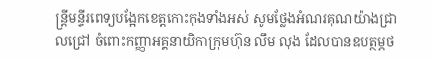ន្ត្រីមន្ទីរពេទ្យបង្អែកខេត្តកោះកុងទាំងអស់ សូមថ្លែងអំណរគុណយ៉ាងជ្រាលជ្រៅ ចំពោះកញ្ញាអគ្គនាយិកាក្រុមហ៊ុន លឹម លុង ដែលបានឧបត្ថម្ភថ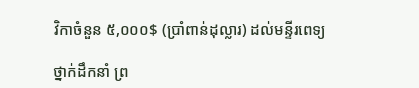វិកាចំនួន ៥,០០០$ (ប្រាំពាន់ដុល្លារ) ដល់មន្ទីរពេទ្យ

ថ្នាក់ដឹកនាំ ព្រ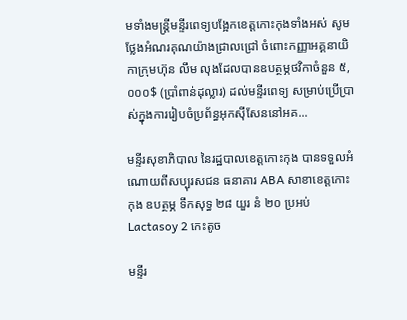មទាំងមន្ត្រីមន្ទីរពេទ្យបង្អែកខេត្តកោះកុងទាំងអស់ សូមថ្លែងអំណរគុណយ៉ាងជ្រាលជ្រៅ ចំពោះកញ្ញាអគ្គនាយិកាក្រុមហ៊ុន លឹម លុងដែលបានឧបត្ថម្ភថវិកាចំនួន ៥,០០០$ (ប្រាំពាន់ដុល្លារ) ដល់មន្ទីរពេទ្យ សម្រាប់ប្រើប្រាស់ក្នុងការរៀបចំប្រព័ន្ធអុកស៊ីសែននៅអគ...

មន្ទីរសុខាភិបាល នៃរដ្ឋបាលខេត្តកោះកុង បានទទួលអំណោយពីសប្បុរសជន ធនាគារ ABA សាខាខេត្តកោះកុង ឧបត្ថម្ភ ទឹកសុទ្ធ ២៨ យួរ នំ ២០ ប្រអប់ Lactasoy 2 កេះតូច

មន្ទីរ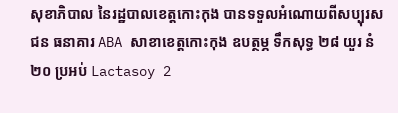សុខាភិបាល នៃរដ្ឋបាលខេត្តកោះកុង បានទទួលអំណោយពីសប្បុរសជន ធនាគារ ABA សាខាខេត្តកោះកុង ឧបត្ថម្ភ ទឹកសុទ្ធ ២៨ យួរ នំ ២០ ប្រអប់ Lactasoy 2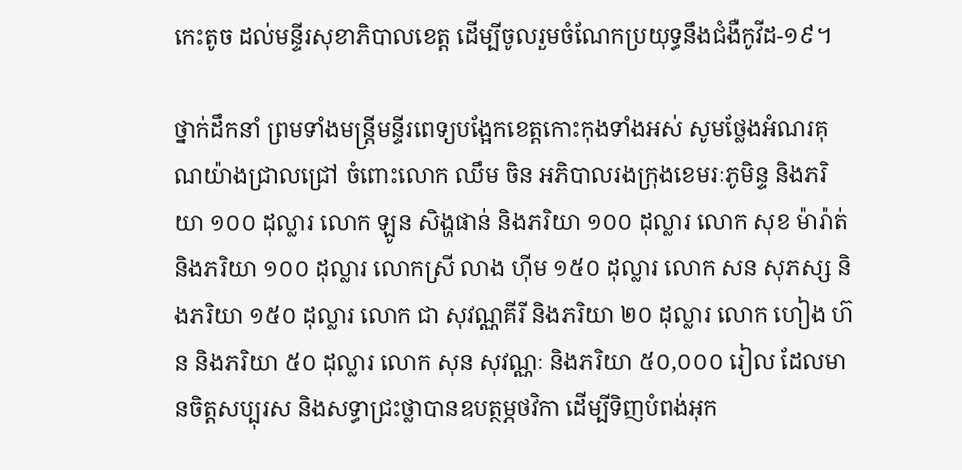កេះតូច ដល់មន្ទីរសុខាភិបាលខេត្ត ដើម្បីចូលរួមចំណែកប្រយុទ្ធនឹងជំងឺកូវីដ-១៩។

ថ្នាក់ដឹកនាំ ព្រមទាំងមន្ត្រីមន្ទីរពេទ្យបង្អែកខេត្តកោះកុងទាំងអស់ សូមថ្លែងអំណរគុណយ៉ាងជ្រាលជ្រៅ ចំពោះលោក ឈឹម ចិន អភិបាលរងក្រុងខេមរៈភូមិន្ទ និងភរិយា ១០០ ដុល្លារ លោក ឡូន សិង្ហផាន់ និងភរិយា ១០០ ដុល្លារ លោក សុខ ម៉ារ៉ាត់ និងភរិយា ១០០ ដុល្លារ លោកស្រី លាង ហ៊ីម ១៥០ ដុល្លារ លោក សន សុភស្ស និងភរិយា ១៥០ ដុល្លារ លោក ជា សុវណ្ណគីរី និងភរិយា ២០ ដុល្លារ លោក ហៀង ហ៊ន និងភរិយា ៥០ ដុល្លារ លោក សុន សុវណ្ណៈ និងភរិយា ៥០,០០០ រៀល ដែលមានចិត្តសប្បុរស និងសទ្ធាជ្រះថ្លាបានឧបត្ថម្ភថវិកា ដើម្បីទិញបំពង់អុក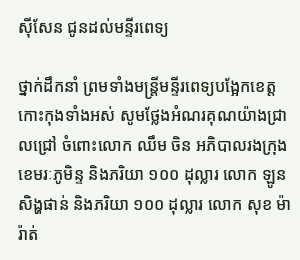ស៊ីសែន ជូនដល់មន្ទីរពេទ្យ

ថ្នាក់ដឹកនាំ ព្រមទាំងមន្ត្រីមន្ទីរពេទ្យបង្អែកខេត្តកោះកុងទាំងអស់ សូមថ្លែងអំណរគុណយ៉ាងជ្រាលជ្រៅ ចំពោះលោក ឈឹម ចិន អភិបាលរងក្រុងខេមរៈភូមិន្ទ និងភរិយា ១០០ ដុល្លារ លោក ឡូន សិង្ហផាន់ និងភរិយា ១០០ ដុល្លារ លោក សុខ ម៉ារ៉ាត់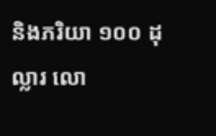និងភរិយា ១០០ ដុល្លារ លោ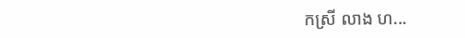កស្រី លាង ហ...